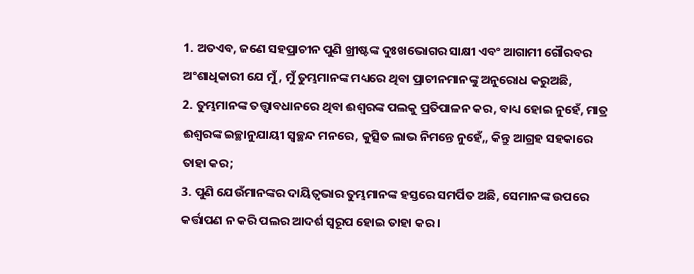1. ଅତଏବ, ଜଣେ ସହପ୍ରାଚୀନ ପୁଣି ଖ୍ରୀଷ୍ଟଙ୍କ ଦୁଃଖଭୋଗର ସାକ୍ଷୀ ଏବଂ ଆଗାମୀ ଗୌରବର ଅଂଶାଧିକାରୀ ଯେ ମୁଁ, ମୁଁ ତୁମ୍ଭମାନଙ୍କ ମଧ୍ୟରେ ଥିବା ପ୍ରାଚୀନମାନଙ୍କୁ ଅନୁରୋଧ କରୁଅଛି,
2. ତୁମ୍ଭମାନଙ୍କ ତତ୍ତ୍ଵାବଧାନରେ ଥିବା ଈଶ୍ଵରଙ୍କ ପଲକୁ ପ୍ରତିପାଳନ କର, ବାଧ୍ୟ ହୋଇ ନୁହେଁ, ମାତ୍ର ଈଶ୍ଵରଙ୍କ ଇଚ୍ଛାନୁଯାୟୀ ସ୍ଵଚ୍ଛନ୍ଦ ମନରେ, କୁତ୍ସିତ ଲାଭ ନିମନ୍ତେ ନୁହେଁ,, କିନ୍ତୁ ଆଗ୍ରହ ସହକାରେ ତାହା କର;
3. ପୁଣି ଯେଉଁମାନଙ୍କର ଦାୟିତ୍ଵଭାର ତୁମ୍ଭମାନଙ୍କ ହସ୍ତରେ ସମର୍ପିତ ଅଛି, ସେମାନଙ୍କ ଉପରେ କର୍ତ୍ତାପଣ ନ କରି ପଲର ଆଦର୍ଶ ସ୍ଵରୂପ ହୋଇ ତାହା କର ।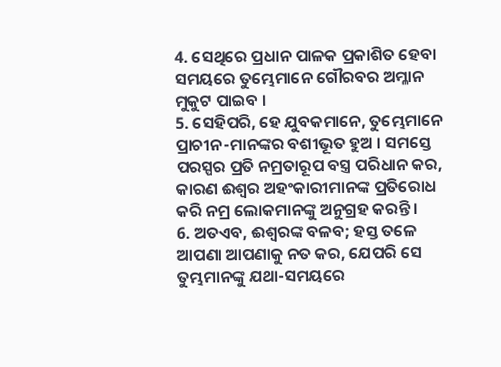4. ସେଥିରେ ପ୍ରଧାନ ପାଳକ ପ୍ରକାଶିତ ହେବା ସମୟରେ ତୁମ୍ଭେମାନେ ଗୌରବର ଅମ୍ଳାନ ମୁକୁଟ ପାଇବ ।
5. ସେହିପରି, ହେ ଯୁବକମାନେ, ତୁମ୍ଭେମାନେ ପ୍ରାଚୀନ-ମାନଙ୍କର ବଶୀଭୂତ ହୁଅ । ସମସ୍ତେ ପରସ୍ପର ପ୍ରତି ନମ୍ରତାରୂପ ବସ୍ତ୍ର ପରିଧାନ କର, କାରଣ ଈଶ୍ଵର ଅହଂକାରୀମାନଙ୍କ ପ୍ରତିରୋଧ କରି ନମ୍ର ଲୋକମାନଙ୍କୁ ଅନୁଗ୍ରହ କରନ୍ତି ।
6. ଅତଏବ, ଈଶ୍ଵରଙ୍କ ବଳବ; ହସ୍ତ ତଳେ ଆପଣା ଆପଣାକୁ ନତ କର, ଯେପରି ସେ ତୁମ୍ଭମାନଙ୍କୁ ଯଥା-ସମୟରେ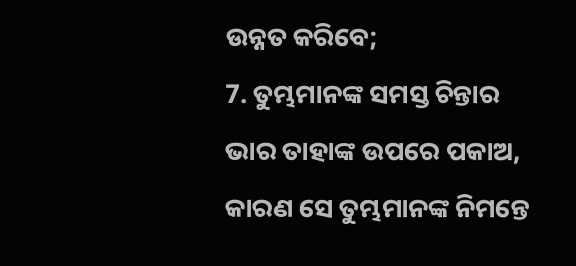ଉନ୍ନତ କରିବେ;
7. ତୁମ୍ଭମାନଙ୍କ ସମସ୍ତ ଚିନ୍ତାର ଭାର ତାହାଙ୍କ ଉପରେ ପକାଅ, କାରଣ ସେ ତୁମ୍ଭମାନଙ୍କ ନିମନ୍ତେ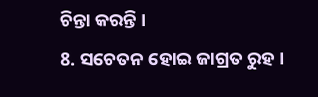ଚିନ୍ତା କରନ୍ତି ।
8. ସଚେତନ ହୋଇ ଜାଗ୍ରତ ରୁହ ।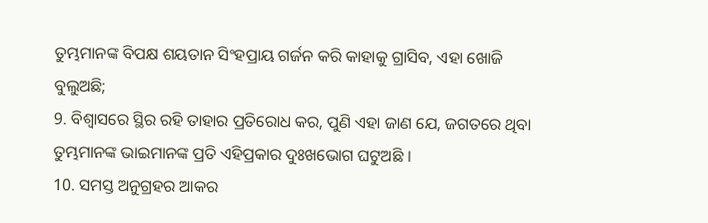ତୁମ୍ଭମାନଙ୍କ ବିପକ୍ଷ ଶୟତାନ ସିଂହପ୍ରାୟ ଗର୍ଜନ କରି କାହାକୁ ଗ୍ରାସିବ, ଏହା ଖୋଜି ବୁଲୁଅଛି;
9. ବିଶ୍ଵାସରେ ସ୍ଥିର ରହି ତାହାର ପ୍ରତିରୋଧ କର, ପୁଣି ଏହା ଜାଣ ଯେ, ଜଗତରେ ଥିବା ତୁମ୍ଭମାନଙ୍କ ଭାଇମାନଙ୍କ ପ୍ରତି ଏହିପ୍ରକାର ଦୁଃଖଭୋଗ ଘଟୁଅଛି ।
10. ସମସ୍ତ ଅନୁଗ୍ରହର ଆକର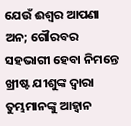ଯେଉଁ ଈଶ୍ଵର ଆପଣା ଅନ; ଗୌରବର ସହଭାଗୀ ହେବା ନିମନ୍ତେ ଖ୍ରୀଷ୍ଟ ଯୀଶୁଙ୍କ ଦ୍ଵାରା ତୁମ୍ଭମାନଙ୍କୁ ଆହ୍ଵାନ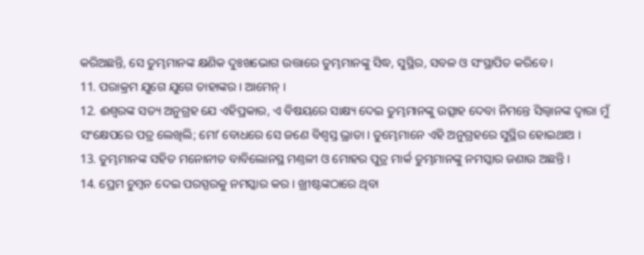କରିଅଛନ୍ତି, ସେ ତୁମ୍ଭମାନଙ୍କ କ୍ଷଣିକ ଦୁଃଖଭୋଗ ଉତ୍ତାରେ ତୁମ୍ଭମାନଙ୍କୁ ସିଦ୍ଧ, ସୁସ୍ଥିର, ସବଳ ଓ ସଂସ୍ଥାପିତ କରିବେ ।
11. ପରାକ୍ରମ ଯୁଗେ ଯୁଗେ ତାହାଙ୍କର । ଆମେନ୍ ।
12. ଈଶ୍ଵରଙ୍କ ସତ୍ୟ ଅନୁଗ୍ରହ ଯେ ଏହିପ୍ରକାର, ଏ ବିଷୟରେ ସାକ୍ଷ୍ୟ ଦେଇ ତୁମ୍ଭମାନଙ୍କୁ ଉତ୍ସାହ ଦେବା ନିମନ୍ତେ ସିଲ୍ଵାନଙ୍କ ଦ୍ଵାରା ମୁଁ ସଂକ୍ଷେପରେ ପତ୍ର ଲେଖିଲି; ମୋʼ ବୋଧରେ ସେ ଜଣେ ବିଶ୍ଵସ୍ତ ଭ୍ରାତା । ତୁମ୍ଭେମାନେ ଏହି ଅନୁଗ୍ରହରେ ସୁସ୍ଥିର ହୋଇଥାଅ ।
13. ତୁମ୍ଭମାନଙ୍କ ସହିତ ମନୋନୀତ ବାବିଲୋନସ୍ଥ ମଣ୍ତଳୀ ଓ ମୋହର ପୁତ୍ର ମାର୍କ ତୁମ୍ଭମାନଙ୍କୁ ନମସ୍କାର ଜଣାଉ ଅଛନ୍ତି ।
14. ପ୍ରେମ ଚୁମ୍ଵନ ଦେଇ ପରସ୍ପରକୁ ନମସ୍କାର କର । ଖ୍ରୀଷ୍ଟଙ୍କଠାରେ ଥିବା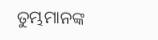ତୁମ୍ଭମାନଙ୍କ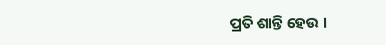ପ୍ରତି ଶାନ୍ତି ହେଉ ।